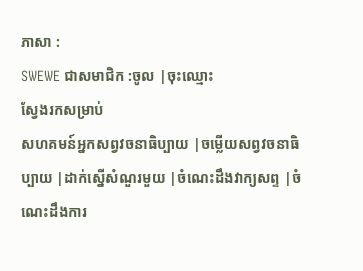ភាសា :
SWEWE ជាសមាជិក :ចូល |ចុះឈ្មោះ
ស្វែងរកសម្រាប់
សហគមន៍អ្នកសព្វវចនាធិប្បាយ |ចម្លើយសព្វវចនាធិប្បាយ |ដាក់ស្នើសំណួរមួយ |ចំណេះដឹងវាក្យសព្ទ |ចំណេះដឹងការ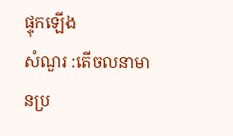ផ្ទុកឡើង
សំណួរ :តើចលនាមានប្រ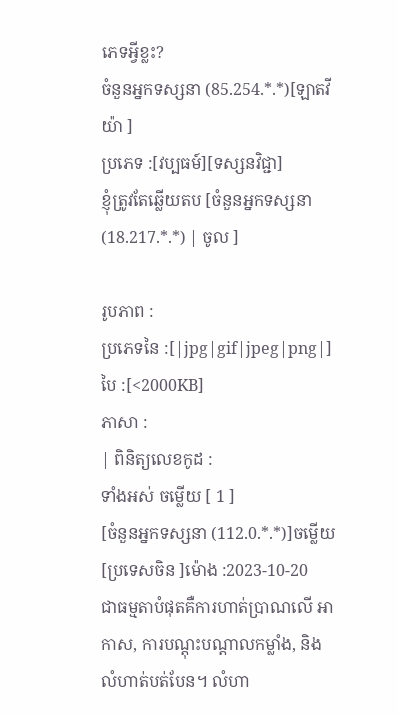ភេទអ្វីខ្លះ?
ចំនួនអ្នកទស្សនា (85.254.*.*)[ឡាតវីយ៉ា ]
ប្រភេទ :[វប្បធម៍][ទស្សនវិជ្ជា]
ខ្ញុំត្រូវតែឆ្លើយតប [ចំនួនអ្នកទស្សនា (18.217.*.*) | ចូល ]

រូបភាព :
ប្រភេទនៃ :[|jpg|gif|jpeg|png|] បៃ :[<2000KB]
ភាសា :
| ពិនិត្យលេខកូដ :
ទាំងអស់ ចម្លើយ [ 1 ]
[ចំនួនអ្នកទស្សនា (112.0.*.*)]ចម្លើយ [ប្រទេសចិន ]ម៉ោង :2023-10-20
ជាធម្មតាបំផុតគឺការហាត់ប្រាណលើ អាកាស, ការបណ្តុះបណ្តាលកម្លាំង, និងលំហាត់បត់បែន។ លំហា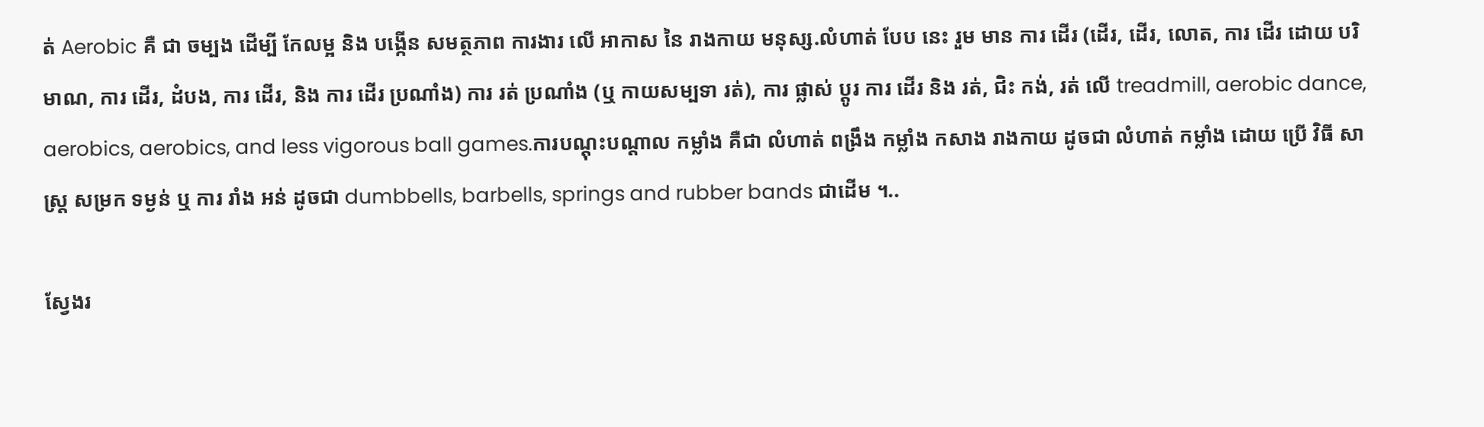ត់ Aerobic គឺ ជា ចម្បង ដើម្បី កែលម្អ និង បង្កើន សមត្ថភាព ការងារ លើ អាកាស នៃ រាងកាយ មនុស្ស.លំហាត់ បែប នេះ រួម មាន ការ ដើរ (ដើរ, ដើរ, លោត, ការ ដើរ ដោយ បរិមាណ, ការ ដើរ, ដំបង, ការ ដើរ, និង ការ ដើរ ប្រណាំង) ការ រត់ ប្រណាំង (ឬ កាយសម្បទា រត់), ការ ផ្លាស់ ប្តូរ ការ ដើរ និង រត់, ជិះ កង់, រត់ លើ treadmill, aerobic dance, aerobics, aerobics, and less vigorous ball games.ការបណ្តុះបណ្តាល កម្លាំង គឺជា លំហាត់ ពង្រឹង កម្លាំង កសាង រាងកាយ ដូចជា លំហាត់ កម្លាំង ដោយ ប្រើ វិធី សាស្ត្រ សម្រក ទម្ងន់ ឬ ការ រាំង អន់ ដូចជា dumbbells, barbells, springs and rubber bands ជាដើម ។..

ស្វែងរ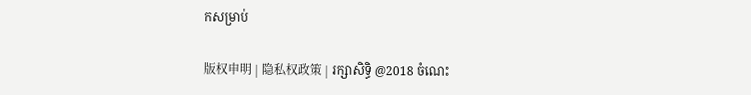កសម្រាប់

版权申明 | 隐私权政策 | រក្សាសិទ្ធិ @2018 ចំណេះ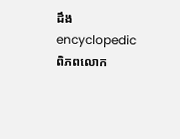ដឹង encyclopedic ពិភពលោក